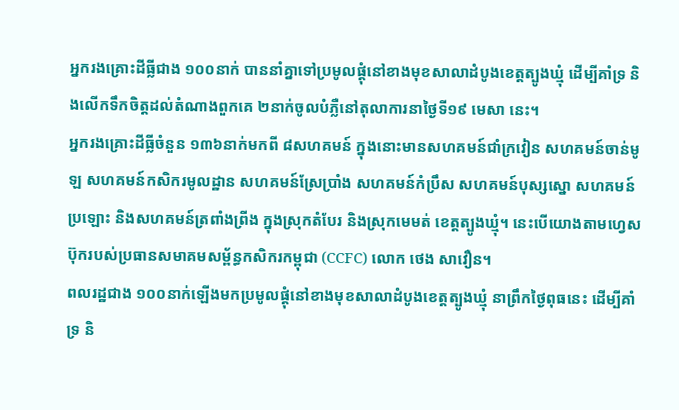អ្នករងគ្រោះដីធ្លីជាង ១០០នាក់ បាននាំគ្នាទៅប្រមូលផ្ដុំនៅខាងមុខសាលាដំបូងខេត្តត្បូងឃ្មុំ ដើម្បីគាំទ្រ និងលើកទឹកចិត្តដល់តំណាងពួកគេ ២នាក់ចូលបំភ្លឺនៅតុលាការនាថ្ងៃទី១៩ មេសា នេះ។
អ្នករងគ្រោះដីធ្លីចំនួន ១៣៦នាក់មកពី ៨សហគមន៍ ក្នុងនោះមានសហគមន៍ជាំក្រវៀន សហគមន៍ចាន់មូឡ សហគមន៍កសិករមូលដ្ឋាន សហគមន៍ស្រែប្រាំង សហគមន៍កំប្រឹស សហគមន៍បុស្សស្នោ សហគមន៍ប្រឡោះ និងសហគមន៍ត្រពាំងព្រីង ក្នុងស្រុកតំបែរ និងស្រុកមេមត់ ខេត្តត្បូងឃ្មុំ។ នេះបើយោងតាមហ្វេសប៊ុករបស់ប្រធានសមាគមសម្ព័ន្ធកសិករកម្ពុជា (CCFC) លោក ថេង សាវឿន។
ពលរដ្ឋជាង ១០០នាក់ឡើងមកប្រមូលផ្ដុំនៅខាងមុខសាលាដំបូងខេត្តត្បូងឃ្មុំ នាព្រឹកថ្ងៃពុធនេះ ដើម្បីគាំទ្រ និ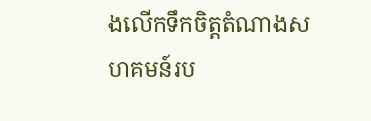ងលើកទឹកចិត្តតំណាងសហគមន៍រប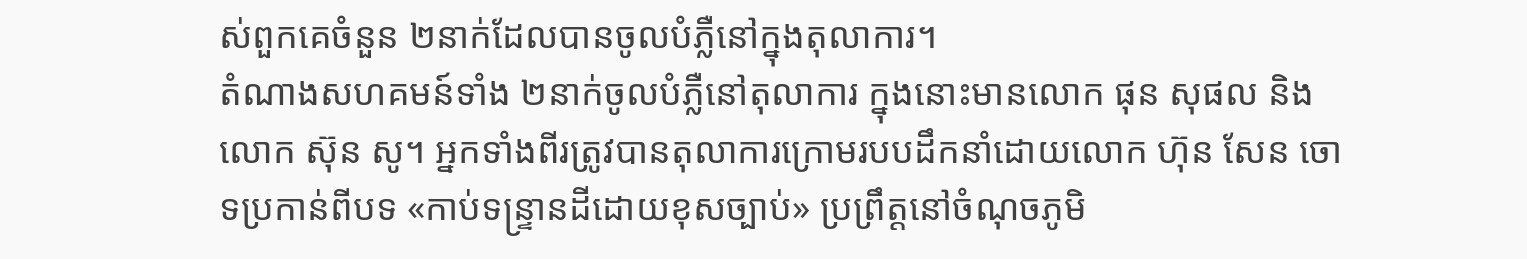ស់ពួកគេចំនួន ២នាក់ដែលបានចូលបំភ្លឺនៅក្នុងតុលាការ។
តំណាងសហគមន៍ទាំង ២នាក់ចូលបំភ្លឺនៅតុលាការ ក្នុងនោះមានលោក ផុន សុផល និងលោក ស៊ុន សូ។ អ្នកទាំងពីរត្រូវបានតុលាការក្រោមរបបដឹកនាំដោយលោក ហ៊ុន សែន ចោទប្រកាន់ពីបទ «កាប់ទន្ទ្រានដីដោយខុសច្បាប់» ប្រព្រឹត្តនៅចំណុចភូមិ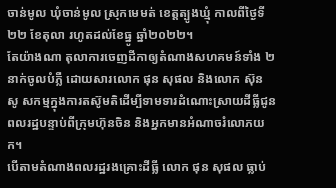ចាន់មូល ឃុំចាន់មូល ស្រុកមេមត់ ខេត្តត្បូងឃ្មុំ កាលពីថ្ងៃទី២២ ខែតុលា រហូតដល់ខែធ្នូ ឆ្នាំ២០២២។
តែយ៉ាងណា តុលាការចេញដីកាឲ្យតំណាងសហគមន៍ទាំង ២នាក់ចូលបំភ្លឺ ដោយសារលោក ផុន សុផល និងលោក ស៊ុន សូ សកម្មក្នុងការតស៊ូមតិដើម្បីទាមទារដំណោះស្រាយដីធ្លីជូនពលរដ្ឋបន្ទាប់ពីក្រុមហ៊ុនចិន និងអ្នកមានអំណាចរំលោភយក។
បើតាមតំណាងពលរដ្ឋរងគ្រោះដីធ្លី លោក ផុន សុផល ធ្លាប់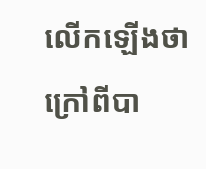លើកឡើងថា ក្រៅពីបា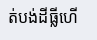ត់បង់ដីធ្លីហើ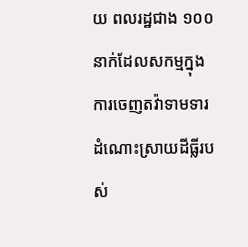យ ពលរដ្ឋជាង ១០០នាក់ដែលសកម្មក្នុងការចេញតវ៉ាទាមទារដំណោះស្រាយដីធ្លីរបស់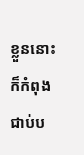ខ្លួននោះ ក៏កំពុងជាប់ប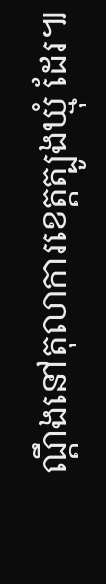ណ្ដឹងនៅតុលាការខេត្តត្បូងឃ្មុំ ដែរ៕